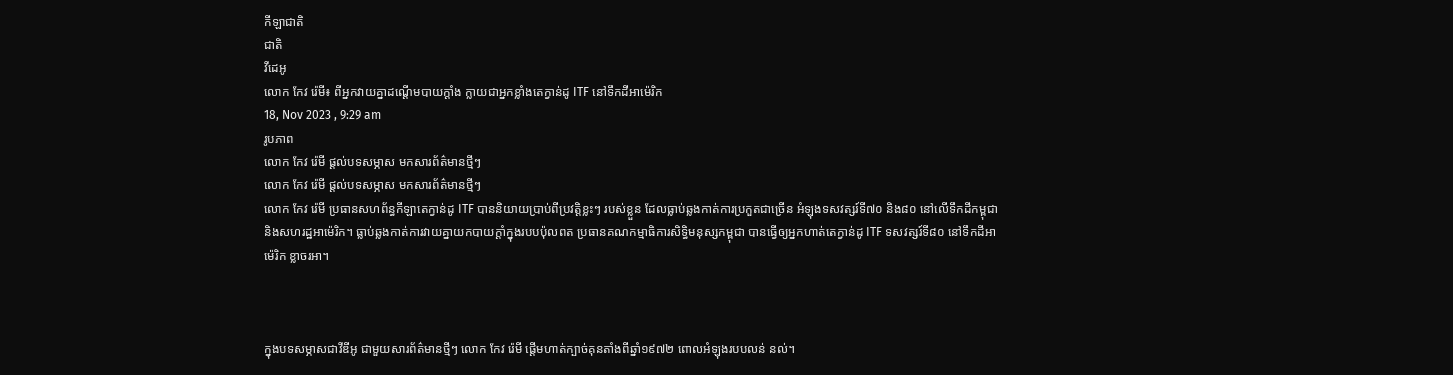កីឡាជាតិ
ជាតិ
វីដេអូ
លោក កែវ រ៉េមី៖ ពីអ្នកវាយគ្នាដណ្ដើមបាយក្ដាំង ក្លាយជាអ្នកខ្លាំងតេក្វាន់ដូ ITF នៅទឹកដីអាម៉េរិក
18, Nov 2023 , 9:29 am
រូបភាព
លោក កែវ រ៉េមី ផ្ដល់បទសម្ភាស មកសារព័ត៌មានថ្មីៗ
លោក កែវ រ៉េមី ផ្ដល់បទសម្ភាស មកសារព័ត៌មានថ្មីៗ
លោក កែវ រ៉េមី ប្រធានសហព័ន្ធកីឡាតេក្វាន់ដូ ITF បាននិយាយប្រាប់ពីប្រវត្តិខ្លះៗ របស់ខ្លួន ដែលធ្លាប់ឆ្លងកាត់ការប្រកួតជាច្រើន អំឡុងទសវត្សរ៍ទី៧០ និង៨០ នៅលើទឹកដីកម្ពុជា និងសហរដ្ឋអាម៉េរិក។ ធ្លាប់ឆ្លងកាត់ការវាយគ្នាយកបាយក្ដាំក្នុងរបបប៉ុលពត ប្រធានគណកម្មាធិការសិទ្ធិមនុស្សកម្ពុជា បានធ្វើឲ្យអ្នកហាត់តេក្វាន់ដូ ITF ទសវត្សរ៍ទី៨០ នៅទឹកដីអាម៉េរិក ខ្លាចរអា។



ក្នុងបទសម្ភាសជាវីឌីអូ ជាមួយសារព័ត៌មានថ្មីៗ លោក កែវ រ៉េមី ផ្តើមហាត់ក្បាច់គុនតាំងពីឆ្នាំ១៩៧២ ពោលអំឡុងរបបលន់ នល់។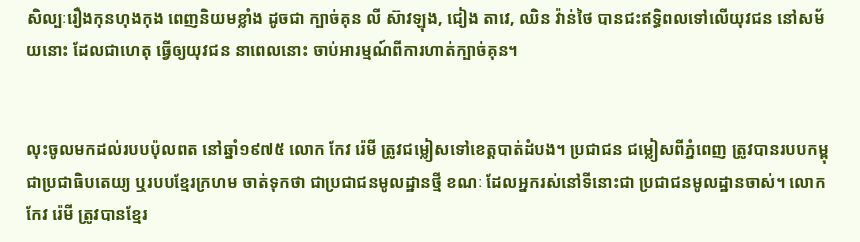សិល្បៈរឿងកុនហុងកុង ពេញនិយមខ្លាំង ដូចជា ក្បាច់គុន លី ស៊ាវឡុង, ជៀង តាវេ, ឈិន វ៉ាន់ថៃ បានជះឥទ្ធិពលទៅលើយុវជន នៅសម័យនោះ ដែលជាហេតុ ធ្វើឲ្យយុវជន នាពេលនោះ ចាប់អារម្មណ៍ពីការហាត់ក្បាច់គុន។


លុះចូលមកដល់របបប៉ុលពត នៅឆ្នាំ១៩៧៥ លោក កែវ រ៉េមី ត្រូវជម្លៀសទៅខេត្តបាត់ដំបង។ ប្រជាជន ជម្លៀសពីភ្នំពេញ ត្រូវបានរបបកម្ពុជាប្រជាធិបតេយ្យ ឬរបបខ្មែរក្រហម ចាត់ទុកថា ជាប្រជាជនមូលដ្ឋានថ្មី ខណៈ ដែលអ្នករស់នៅទីនោះជា ប្រជាជនមូលដ្ឋានចាស់។ លោក កែវ រ៉េមី ត្រូវបានខ្មែរ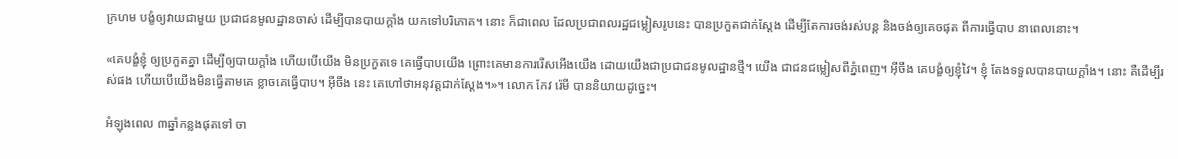ក្រហម បង្ខំឲ្យវាយជាមួយ ប្រជាជនមូលដ្ឋានចាស់ ដើម្បីបានបាយក្ដាំង យកទៅបរិភោគ។ នោះ ក៏ជាពេល ដែលប្រជាពលរដ្ឋជម្លៀសរូបនេះ បានប្រកួតជាក់ស្ដែង ដើម្បីតែការចង់រស់បន្ដ និងចង់ឲ្យគេចផុត ពីការធ្វើបាប នាពេលនោះ។

«គេបង្ខំខ្ញុំ ឲ្យប្រកួតគ្នា ដើម្បីឲ្យបាយក្ដាំង ហើយបើយើង មិនប្រកួតទេ គេធ្វើបាបយើង ព្រោះគេមានការរើសអើងយើង ដោយយើងជាប្រជាជនមូលដ្ឋានថ្មី។ យើង ជាជនជម្លៀសពីភ្នំពេញ។ អ៊ីចឹង គេបង្ខំឲ្យខ្ញុំវៃ។ ខ្ញុំ តែងទទួលបានបាយក្ដាំង។ នោះ គឺដើម្បីរស់ផង ហើយបើយើងមិនធ្វើតាមគេ ខ្លាចគេធ្វើបាប។ អ៊ីចឹង នេះ គេហៅថាអនុវត្តជាក់ស្ដែង។»។ លោក កែវ រ៉េមី បាននិយាយដូច្នេះ។

អំឡុងពេល ៣ឆ្នាំកន្លងផុតទៅ ចា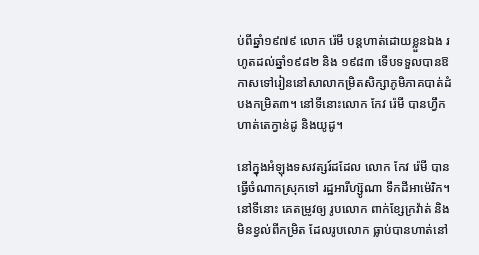ប់ពីឆ្នាំ១៩៧៩ លោក រ៉េមី បន្ដហាត់ដោយខ្លួនឯង រហូតដល់ឆ្នាំ១៩៨២ និង ១៩៨៣ ទើបទទួលបានឱកាសទៅរៀននៅសាលាកម្រិតសិក្សាភូមិភាគបាត់ដំបងកម្រិត៣។ នៅទីនោះលោក កែវ រ៉េមី បានហ្វឹកហាត់តេក្វាន់ដូ និងយូដូ។

នៅក្នុងអំឡុងទសវត្សរ៍ដដែល លោក កែវ រ៉េមី បានធ្វើចំណាកស្រុកទៅ រដ្ឋអារីហ្ស៊ូណា ទឹកដីអាម៉េរិក។ នៅទីនោះ គេតម្រូវឲ្យ រូបលោក ពាក់ខ្សែក្រវ៉ាត់ និងមិនខ្វល់ពីកម្រិត ដែលរូបលោក ធ្លាប់បានហាត់នៅ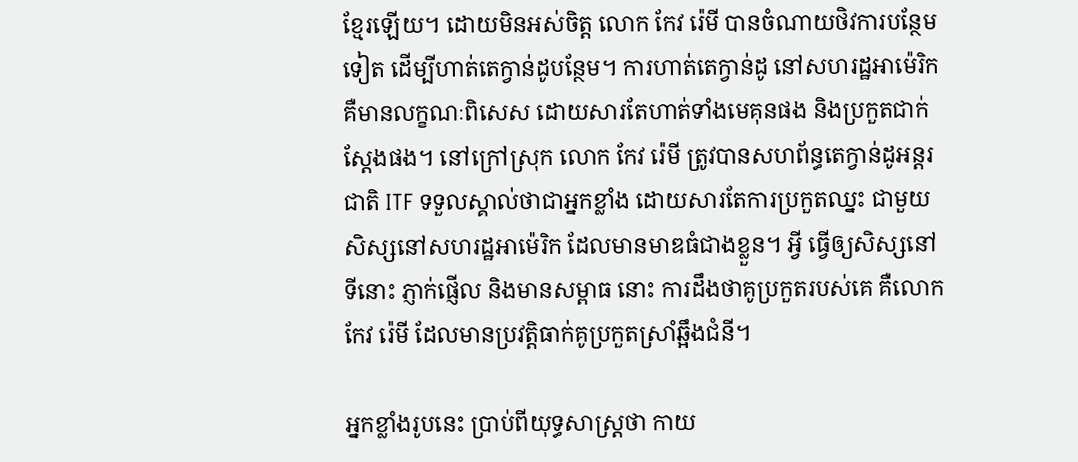ខ្មែរឡើយ។ ដោយមិនអស់ចិត្ត លោក កែវ រ៉េមី បានចំណាយថិវការបន្ថែមទៀត ដើម្បីហាត់តេក្វាន់ដូបន្ថែម។ ការហាត់តេក្វាន់ដូ នៅសហរដ្ឋអាម៉េរិក គឺមានលក្ខណៈពិសេស ដោយសារតែហាត់ទាំងមេគុនផង និងប្រកួតជាក់ស្ដែងផង។ នៅក្រៅស្រុក លោក កែវ រ៉េមី ត្រូវបានសហព័ន្ធតេក្វាន់ដូអន្ដរជាតិ ITF ទទួលស្គាល់ថាជាអ្នកខ្លាំង ដោយសារតែការប្រកួតឈ្នះ ជាមួយសិស្សនៅសហរដ្ឋអាម៉េរិក ដែលមានមាឌធំជាងខ្លួន។ អ្វី ធ្វើឲ្យសិស្សនៅទីនោះ ភ្ញាក់ផ្ញើល និងមានសម្ពាធ នោះ ការដឹងថាគូប្រកួតរបស់គេ គឺលោក កែវ រ៉េមី ដែលមានប្រវត្តិធាក់គូប្រកួតស្រាំឆ្អឹងជំនី។

អ្នកខ្លាំងរូបនេះ ប្រាប់ពីយុទ្ធសាស្ដ្រថា កាយ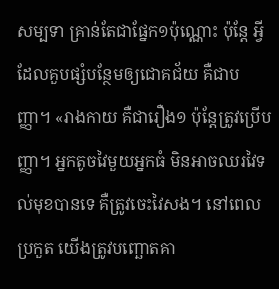សម្បទា គ្រាន់តែជាផ្នែក១ប៉ុណ្ណោះ ប៉ុន្ដែ អ្វីដែលគួបផ្សំបន្ថែមឲ្យជោគជ័យ គឺជាបញ្ញា។ «រាងកាយ គឺជារឿង១ ប៉ុន្ដែត្រូវប្រើបញ្ញា។ អ្នកតូចវៃមួយអ្នកធំ មិនអាចឈរវៃទល់មុខបានទេ គឺត្រូវចេះវៃសង។ នៅពេលប្រកួត យើងត្រូវបញ្ឆោតគា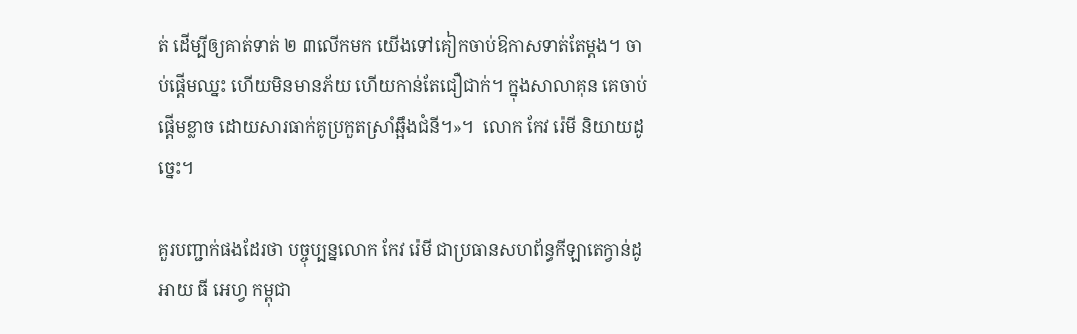ត់ ដើម្បីឲ្យគាត់ទាត់ ២ ៣លើកមក យើងទៅគៀកចាប់ឱកាសទាត់តែម្ដង។ ចាប់ផ្ដើមឈ្នះ ហើយមិនមានភ័យ ហើយកាន់តែជឿជាក់។ ក្នុងសាលាគុន គេចាប់ផ្ដើមខ្លាច ដោយសារធាក់គូប្រកួតស្រាំឆ្អឹងជំនី។»។  លោក កែវ រ៉េមី និយាយដូច្នេះ។

គួរបញ្ជាក់ផងដែរថា បច្ចុប្បន្នលោក កែវ រ៉េមី ជាប្រធានសហព័ន្ធកីឡាតេក្វាន់ដូអាយ ធី អេហ្វ កម្ពុជា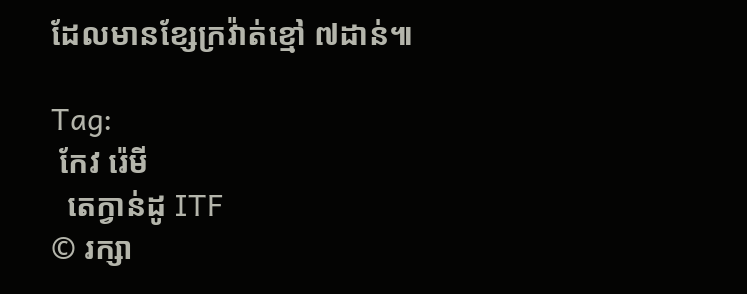ដែលមានខ្សែក្រវ៉ាត់ខ្មៅ ៧ដាន់៕

Tag:
 កែវ រ៉េមី
  តេក្វាន់ដូ ITF
© រក្សា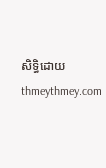សិទ្ធិដោយ thmeythmey.com